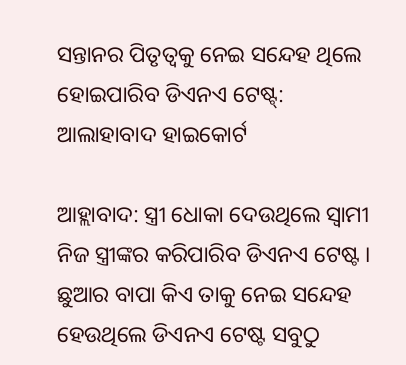ସନ୍ତାନର ପିତୃତ୍ୱକୁ ନେଇ ସନ୍ଦେହ ଥିଲେ ହୋଇପାରିବ ଡିଏନଏ ଟେଷ୍ଟ୍: ଆଲାହାବାଦ ହାଇକୋର୍ଟ

ଆହ୍ଲାବାଦ: ସ୍ତ୍ରୀ ଧୋକା ଦେଉଥିଲେ ସ୍ୱାମୀ ନିଜ ସ୍ତ୍ରୀଙ୍କର କରିପାରିବ ଡିଏନଏ ଟେଷ୍ଟ । ଛୁଆର ବାପା କିଏ ତାକୁ ନେଇ ସନ୍ଦେହ ହେଉଥିଲେ ଡିଏନଏ ଟେଷ୍ଟ ସବୁଠୁ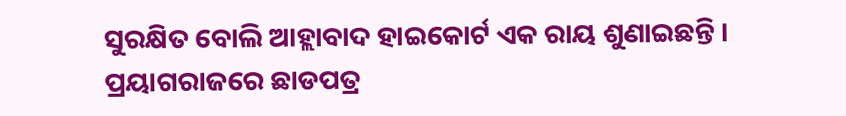ସୁରକ୍ଷିତ ବୋଲି ଆହ୍ଲାବାଦ ହାଇକୋର୍ଟ ଏକ ରାୟ ଶୁଣାଇଛନ୍ତି । ପ୍ରୟାଗରାଜରେ ଛାଡପତ୍ର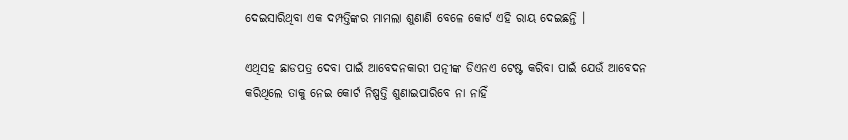ଦେଇସାରିଥିବା ଏକ ଦମ୍ପତ୍ତିଙ୍କର ମାମଲା ଶୁଣାଣି ବେଳେ କୋର୍ଟ ଏହି ରାୟ ଦେଇଛନ୍ତି ।

ଏଥିସହ ଛାଡପତ୍ର ଦେବା ପାଇଁ ଆବେଦନକାରୀ ପତ୍ନୀଙ୍କ ଡିଏନଏ ଟେଷ୍ଟ କରିବା ପାଇଁ ଯେଉଁ ଆବେଦନ କରିଥିଲେ ତାକୁ ନେଇ କୋର୍ଟ ନିଷ୍ପତ୍ତି ଶୁଣାଇପାରିବେ ନା ନାହିଁ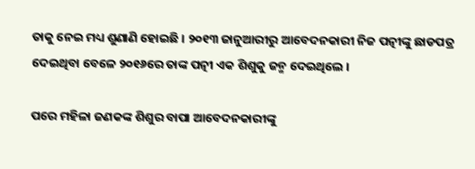ତାକୁ ନେଇ ମଧ୍ୟ ଶୁଣାଣି ହୋଇଛି । ୨୦୧୩ ଜାନୁଆରୀରୁ ଆବେଦନକାରୀ ନିଜ ପତ୍ନୀଙ୍କୁ ଛାଡପତ୍ର ଦେଇଥିବା ବେଳେ ୨୦୧୬ରେ ତାଙ୍କ ପତ୍ନୀ ଏକ ଶିଶୁକୁ ଜନ୍ମ ଦେଇଥିଲେ ।

ପରେ ମହିଳା ଜଣକଙ୍କ ଶିଶୁର ବାପା ଆବେଦନକାରୀଙ୍କୁ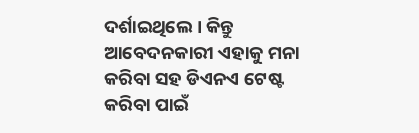ଦର୍ଶାଇଥିଲେ । କିନ୍ତୁ ଆବେଦନକାରୀ ଏହାକୁ ମନା କରିବା ସହ ଡିଏନଏ ଟେଷ୍ଟ କରିବା ପାଇଁ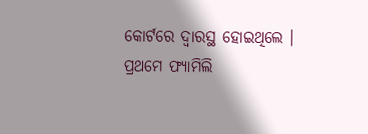କୋର୍ଟରେ ଦ୍ୱାରସ୍ଥ ହୋଇଥିଲେ । ପ୍ରଥମେ ଫ୍ୟାମିଲି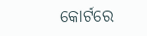କୋର୍ଟରେ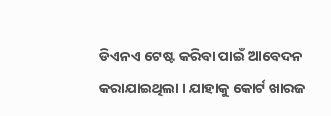ଡିଏନଏ ଟେଷ୍ଟ କରିବା ପାଇଁ ଆବେଦନ କରାଯାଇଥିଲା । ଯାହାକୁ କୋର୍ଟ ଖାରଜ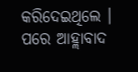କରିଦେଇଥିଲେ । ପରେ ଆହ୍ଲାବାଦ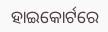ହାଇକୋର୍ଟରେ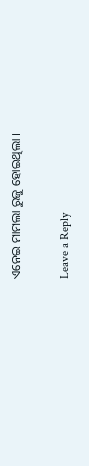ଏନେଇ ମାମଲା ରୁଜୁ ହୋଇଥିଲା ।

Leave a Reply